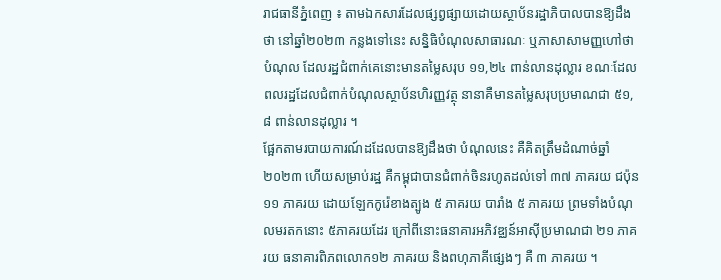រាជធានីភ្នំពេញ ៖ តាមឯកសារដែលផ្សព្វផ្សាយដោយស្ថាប័នរដ្ឋាភិបាលបានឱ្យដឹងថា នៅឆ្នាំ២០២៣ កន្លងទៅនេះ សន្និធិបំណុលសាធារណៈ ឬភាសាសាមញ្ញហៅថា បំណុល ដែលរដ្ឋជំពាក់គេនោះមានតម្លៃសរុប ១១,២៤ ពាន់លានដុល្លារ ខណៈដែលពលរដ្ឋដែលជំពាក់បំណុលស្ថាប័នហិរញ្ញវត្ថុ នានាគឺមានតម្លៃសរុបប្រមាណជា ៥១,៨ ពាន់លានដុល្លារ ។
ផ្អែកតាមរបាយការណ៍ដដែលបានឱ្យដឹងថា បំណុលនេះ គឺគិតត្រឹមដំណាច់ឆ្នាំ ២០២៣ ហើយសម្រាប់រដ្ឋ គឺកម្ពុជាបានជំពាក់ចិនរហូតដល់ទៅ ៣៧ ភាគរយ ជប៉ុន ១១ ភាគរយ ដោយឡែកកូរ៉េខាងត្បូង ៥ ភាគរយ បារាំង ៥ ភាគរយ ព្រមទាំងបំណុលមរតកនោះ ៥ភាគរយដែរ ក្រៅពីនោះធនាគារអភិវឌ្ឈន៍អាស៊ីប្រមាណជា ២១ ភាគរយ ធនាគារពិភពលោក១២ ភាគរយ និងពហុភាគីផ្សេងៗ គឺ ៣ ភាគរយ ។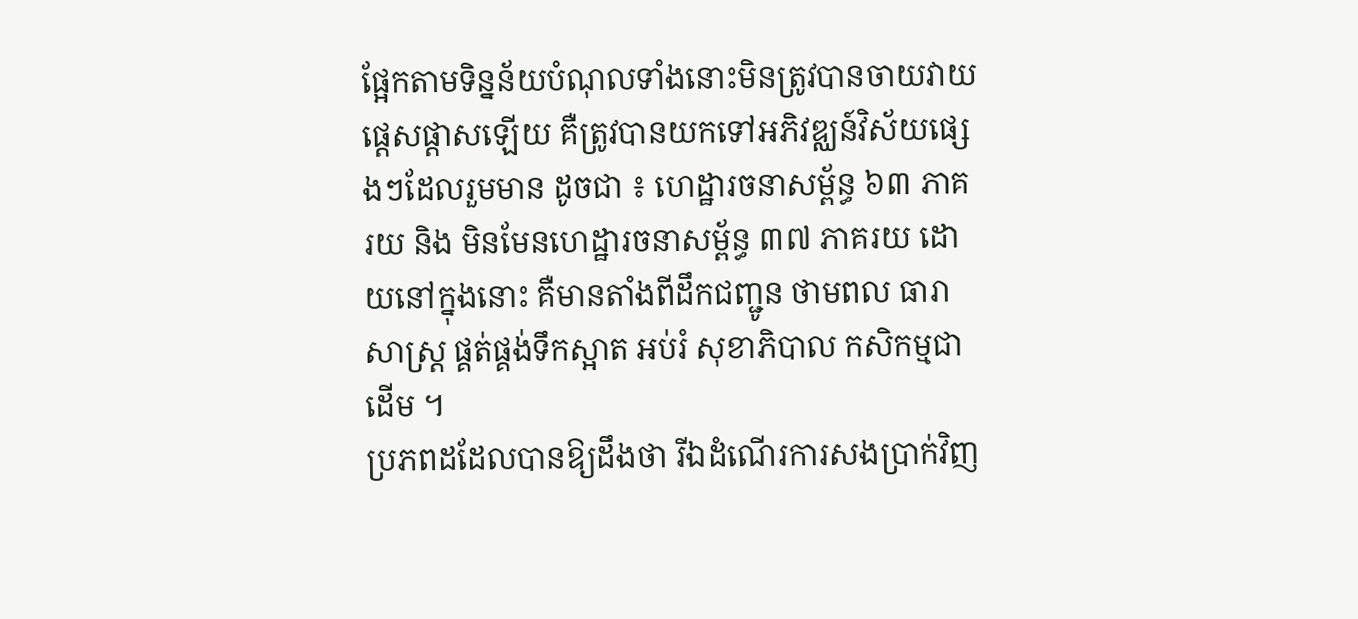ផ្អែកតាមទិន្នន័យបំណុលទាំងនោះមិនត្រូវបានចាយវាយផ្តេសផ្តាសឡើយ គឺត្រូវបានយកទៅអភិវឌ្ឈន៍វិស័យផ្សេងៗដែលរួមមាន ដូចជា ៖ ហេដ្ឋារចនាសម្ព័ន្ធ ៦៣ ភាគរយ និង មិនមែនហេដ្ឋារចនាសម្ព័ន្ធ ៣៧ ភាគរយ ដោយនៅក្នុងនោះ គឺមានតាំងពីដឹកជញ្ជូន ថាមពល ធារាសាស្ត្រ ផ្គត់ផ្គង់ទឹកស្អាត អប់រំ សុខាភិបាល កសិកម្មជាដើម ។
ប្រភពដដែលបានឱ្យដឹងថា រីឯដំណើរការសងប្រាក់វិញ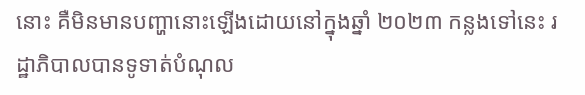នោះ គឺមិនមានបញ្ហានោះឡើងដោយនៅក្នុងឆ្នាំ ២០២៣ កន្លងទៅនេះ រដ្ឋាភិបាលបានទូទាត់បំណុល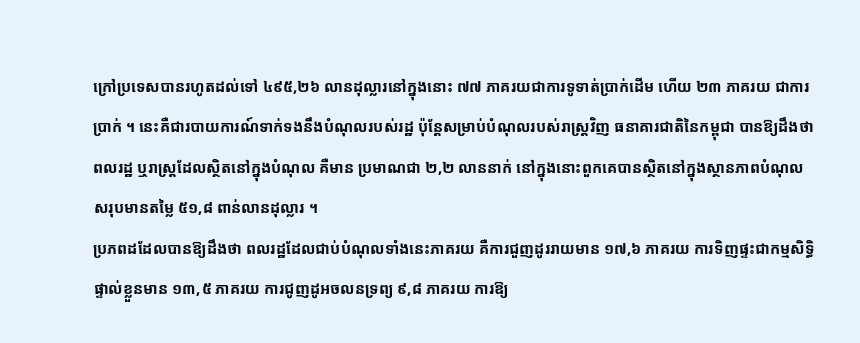ក្រៅប្រទេសបានរហូតដល់ទៅ ៤៩៥,២៦ លានដុល្លារនៅក្នុងនោះ ៧៧ ភាគរយជាការទូទាត់ប្រាក់ដើម ហើយ ២៣ ភាគរយ ជាការប្រាក់ ។ នេះគឺជារបាយការណ៍ទាក់ទងនឹងបំណុលរបស់រដ្ឋ ប៉ុន្តែសម្រាប់បំណុលរបស់រាស្ត្រវិញ ធនាគារជាតិនៃកម្ពុជា បានឱ្យដឹងថា ពលរដ្ឋ ឬរាស្ត្រដែលស្ថិតនៅក្នុងបំណុល គឺមាន ប្រមាណជា ២,២ លាននាក់ នៅក្នុងនោះពួកគេបានស្ថិតនៅក្នុងស្ថានភាពបំណុលសរុបមានតម្លៃ ៥១,៨ ពាន់លានដុល្លារ ។
ប្រភពដដែលបានឱ្យដឹងថា ពលរដ្ឋដែលជាប់បំណុលទាំងនេះភាគរយ គឺការជួញដូររាយមាន ១៧,៦ ភាគរយ ការទិញផ្ទះជាកម្មសិទ្ធិផ្ទាល់ខ្លួនមាន ១៣,៥ ភាគរយ ការជូញដូអចលនទ្រព្យ ៩,៨ ភាគរយ ការឱ្យ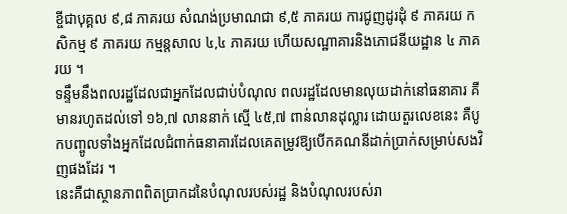ខ្ចីជាបុគ្គល ៩,៨ ភាគរយ សំណង់ប្រមាណជា ៩,៥ ភាគរយ ការជូញដូរដុំ ៩ ភាគរយ កសិកម្ម ៩ ភាគរយ កម្មន្តសាល ៤,៤ ភាគរយ ហើយសណ្ឋាគារនិងភោជនីយដ្ឋាន ៤ ភាគរយ ។
ទន្ទឹមនឹងពលរដ្ឋដែលជាអ្នកដែលជាប់បំណុល ពលរដ្ឋដែលមានលុយដាក់នៅធនាគារ គឺមានរហូតដល់ទៅ ១៦,៧ លាននាក់ ស្មើ ៤៥,៧ ពាន់លានដុល្លារ ដោយតួរលេខនេះ គឺបូកបញ្ចូលទាំងអ្នកដែលជំពាក់ធនាគារដែលគេតម្រូវឱ្យបើកគណនីដាក់ប្រាក់សម្រាប់សងវិញផងដែរ ។
នេះគឺជាស្ថានភាពពិតប្រាកដនៃបំណុលរបស់រដ្ឋ និងបំណុលរបស់រា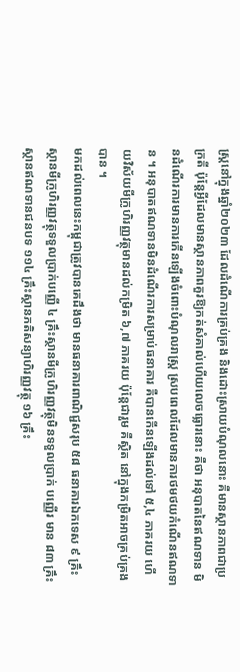ស្ត្រនៅក្នុងឆ្នាំ២០២៣ ដែលដំណើការគ្រប់គ្រង និងដោះស្រាយបំណុលនោះ គឺមានស្ថានភាពជាប្រក្រតី ប៉ុន្តែអ្វីដែលមានស្ថានភាពគួរឱ្យកត់សំគាល់ហើយលេចធ្លោរនោះ គឺថា អនុបាតនៃឥណទាន មិនដំណើរការមានការកើនឡើងចំពោះបំណុលរាស្ត្រ ស្របពេលដែលមានការថមថយកំណើនឥណទាន ។ អនុបាតឥណទានមិនដំណើរការសម្រាប់ធនាគារ គឺបានកើនឡើងដល់ទៅ ៥,៤ ភាគរយ ហើយវិស័យមីក្រូហិរញ្ញវត្ថុមានដល់កម្រិត ៦,៧ ភាគរយ ប៉ុន្តែជារួម គឺស្ថិត នៅក្នុងកម្រិតអាចគ្រប់គ្រងបាន ។
មកដល់ពេលនេះកម្ពុជាត្រូវបានគេដឹងថា មានធនាគារពាណិជ្ជសរុប ៥៨ ធនាគារឯកទេស ៩ គ្រឹះស្ថានមីក្រូហិរញ្ញវត្ថុទទួលប្រាក់បញ្ញើ ៤ គ្រឹះស្ថានមីក្រូហិរញ្ញវត្ថុមិនទទួលប្រាក់ បញ្ញើរ មាន ៨៣ គ្រឹះស្ថានឥណទានជនបទ ១១៤ គ្រឹះស្ថានភតិសន្យាហិរញ្ញវត្ថុ ១៦ គ្រឹះ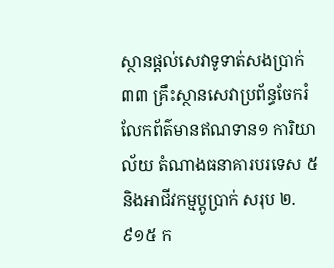ស្ថានផ្តល់សេវាទូទាត់សងប្រាក់ ៣៣ គ្រឹះស្ថានសេវាប្រព័ន្ធចែករំលែកព័ត៌មានឥណទាន១ ការិយាល័យ តំណាងធនាគារបរទេស ៥ និងអាជីវកម្មប្តូប្រាក់ សរុប ២.៩១៥ ក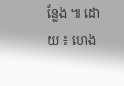ន្លែង ៕ ដោយ ៖ ហេង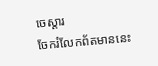ចេស្តារ
ចែករំលែកព័តមាននេះ